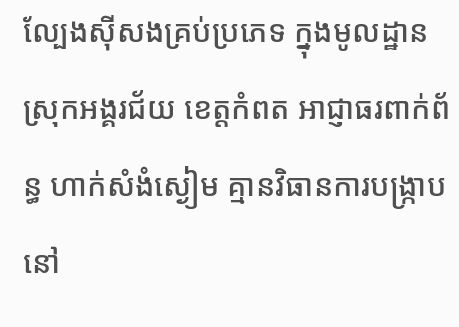ល្បែងសុីសងគ្រប់ប្រភេទ ក្នុងមូលដ្ឋាន ស្រុកអង្គរជ័យ ខេត្តកំពត អាជ្ញាធរពាក់ព័ន្ធ ហាក់សំងំស្ងៀម គ្មានវិធានការបង្រ្កាបនៅ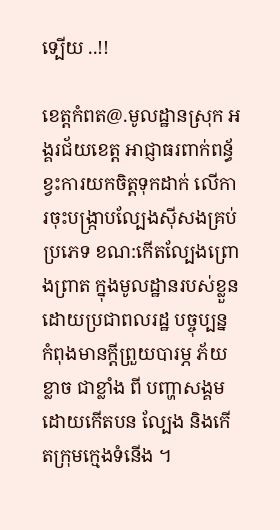ទ្បេីយ ..!!

ខេត្តកំពត@.មូលដ្ឋានស្រុក អង្គរជ័យខេត្ត អាជ្ញាធរពាក់ពន្ធ័ ខ្វះការយកចិត្តទុកដាក់ លេីការចុះបង្រ្កាបល្បែងស៊ីសងគ្រប់ប្រភេទ ខណ:កេីតល្បែងព្រោងព្រាត ក្នុងមូលដ្ឋានរបស់ខ្លួន ដោយប្រជាពលរដ្ឋ បច្ចុប្បន្ន កំពុងមានក្តីព្រួយបារម្ភ ភ័យខ្លាច ជាខ្លាំង ពី បញ្ហាសង្គម ដោយកេីតបន ល្បែង និងកេីតក្រុមក្មេងទំនេីង ។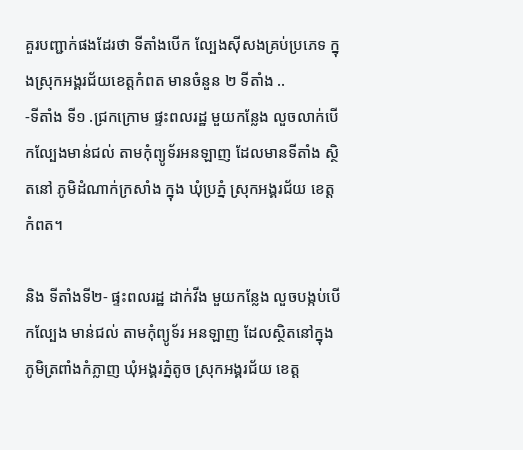គួរបញ្ជាក់ផងដែរថា ទីតាំងបេីក ល្បែងស៊ីសងគ្រប់ប្រភេទ ក្នុងស្រុកអង្គរជ័យខេត្តកំពត មានចំនួន ២ ទីតាំង ..
-ទីតាំង ទី១ .ជ្រកក្រោម ផ្ទះពលរដ្ឋ មួយកន្លែង លួចលាក់បើកល្បែងមាន់ជល់ តាមកុំព្យូទ័រអនឡាញ ដែលមានទីតាំង ស្ថិតនៅ ភូមិដំណាក់ក្រសាំង ក្នុង ឃុំប្រភ្នំ ស្រុកអង្គរជ័យ ខេត្តកំពត។

និង ទីតាំងទី២- ផ្ទះពលរដ្ឋ ដាក់វីង មួយកន្លែង លួចបង្កប់បើកល្បែង មាន់ជល់ តាមកុំព្យូទ័រ អនឡាញ ដែលស្ថិតនៅក្នុង ភូមិត្រពាំងកំភ្លាញ ឃុំអង្គរភ្នំតូច ស្រុកអង្គរជ័យ ខេត្ត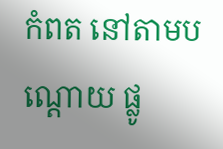កំពត នៅតាមបណ្តោយ ផ្លូ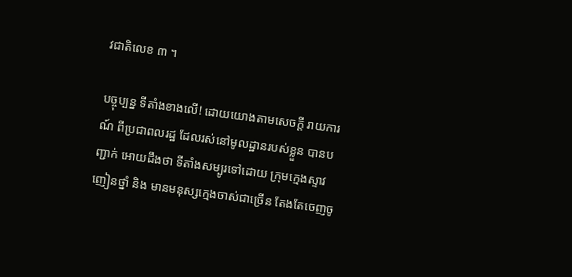វជាតិលេខ ៣ ។

បច្ចុប្បន្ន ទីតាំងខាងលេី! ដោយយោងតាមសេចក្តី រាយការណ៍ ពីប្រជាពលរដ្ឋ ដែលរស់នៅមូលដ្ឋានរបស់ខ្លួន បានបញ្ជាក់ អោយដឹងថា ទីតាំងសម្បូរទៅដោយ ក្រុមក្មេងស្ទាវ ញៀនថ្នាំ និង មានមនុស្សក្មេងចាស់ជាច្រើន តែងតែចេញចូ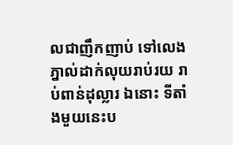លជាញឹកញាប់ ទៅលេងភ្នាល់ដាក់លុយរាប់រយ រាប់ពាន់ដុល្លារ ឯនោះ ទីតាំងមួយនេះប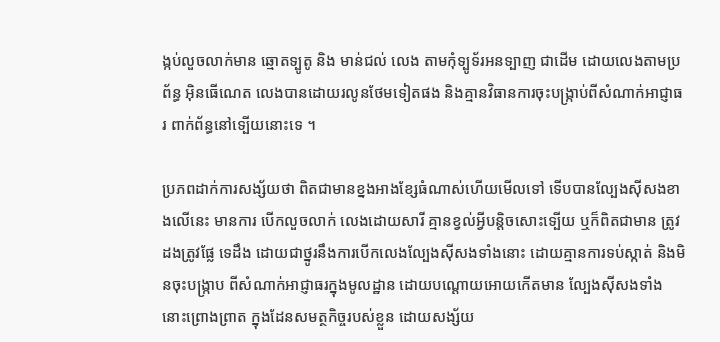ង្កប់លួចលាក់មាន ឆ្មោតទ្បូតូ និង មាន់ជល់ លេង តាមកុំទ្បូទ័រអនទ្បាញ ជាដេីម ដោយលេងតាមប្រព័ន្ធ អ៊ិនធើណេត លេងបានដោយរលូនថែមទៀតផង និងគ្មានវិធានការចុះបង្រ្កាប់ពីសំណាក់អាជ្ញាធរ ពាក់ព័ន្ធនៅទ្បេីយនោះទេ ។

ប្រភពដាក់ការសង្ស័យថា ពិតជាមានខ្នងអាងខ្សែធំណាស់ហេីយមេីលទៅ ទេីបបានល្បែងស៊ីសងខាងលេីនេះ មានការ បេីកលួចលាក់ លេងដោយសារី គ្មានខ្វល់អ្វីបន្តិចសោះទ្បេីយ ឬក៏ពិតជាមាន ត្រូវដងត្រូវផ្លែ ទេដឹង ដោយជាថ្នូរនឹងការបេីកលេងល្បែងស៊ីសងទាំងនោះ ដោយគ្មានការទប់ស្កាត់ និងមិនចុះបង្រ្កាប ពីសំណាក់អាជ្ញាធរក្នុងមូលដ្ឋាន ដោយបណ្តោយអោយកេីតមាន ល្បែងស៊ីសងទាំងនោះព្រោងព្រាត ក្នុងដែនសមត្ថកិច្ចរបស់ខ្លួន ដោយសង្ស័យ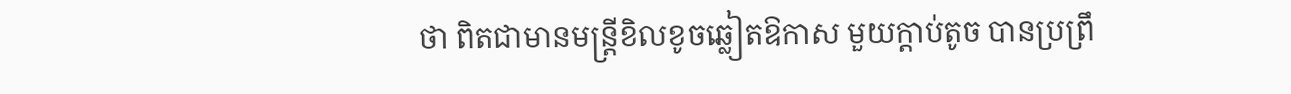ថា ពិតជាមានមន្ត្រីខិលខូចឆ្លៀតឱកាស មួយក្តាប់តូច បានប្រព្រឹ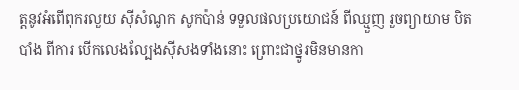ត្តនូវអំពេីពុករលួយ ស៊ីសំណូក សូកប៉ាន់ ទទួលផលប្រយោជន៍ ពីឈ្មួញ រួចព្យាយាម បិតបាំង ពីការ បេីកលេងល្បែងស៊ីសងទាំងនោះ ព្រោះជាថ្នូរមិនមានកា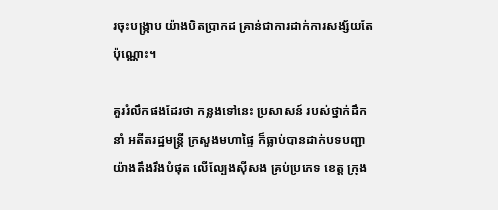រចុះបង្រ្កាប យ៉ាងបិតប្រាកដ គ្រាន់ជាការដាក់ការសង្ស័យតែប៉ុណ្ណោះ។

គួររំលឹកផងដែរថា កន្លងទៅនេះ ប្រសាសន៍ របស់ថ្នាក់ដឹកនាំ អតីតរដ្ឋមន្ត្រី ក្រសួងមហាផ្ទៃ ក៏ធ្លាប់បានដាក់បទបញ្ជា យ៉ាងតឹងរឹងបំផុត លេីល្បែងស៊ីសង គ្រប់ប្រភេទ ខេត្ត ក្រុង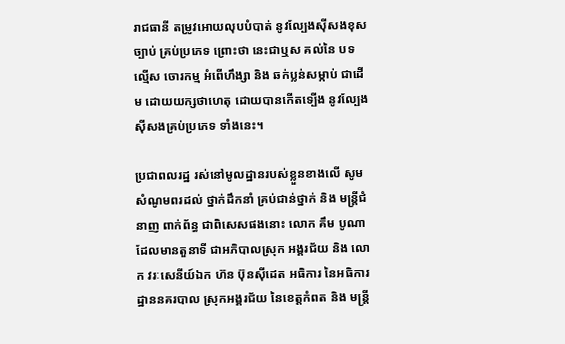រាជធានី តម្រូវអោយលុបបំបាត់ នូវល្បែងសុីសងខុសច្បាប់ គ្រប់ប្រភេទ ព្រោះថា នេះជាឬស គល់នៃ បទល្មើស ចោរកម្ម អំពេីហឹង្សា និង ឆក់ប្លន់សម្កាប់ ជាដេីម ដោយយក្សថាហេតុ ដោយបានកេីតទ្បេីង នូវល្បែងសុីសងគ្រប់ប្រភេទ ទាំងនេះ។

ប្រជាពលរដ្ឋ រស់នៅមូលដ្ឋានរបស់ខ្លួនខាងលេី សូមសំណូមពរដល់ ថ្នាក់ដឹកនាំ គ្រប់ជាន់ថ្នាក់ និង មន្ត្រីជំនាញ ពាក់ព័ន្ធ ជាពិសេសផងនោះ លោក គឹម បូណា ដែលមានតួនាទី ជាអភិបាលស្រុក អង្គរជ័យ និង លោក វរៈសេនីយ៍ឯក ហ៊ន ប៊ុនស៊ីដេត អធិការ នៃអធិការដ្ឋាននគរបាល ស្រុកអង្គរជ័យ នៃខេត្តកំពត និង មន្រ្តី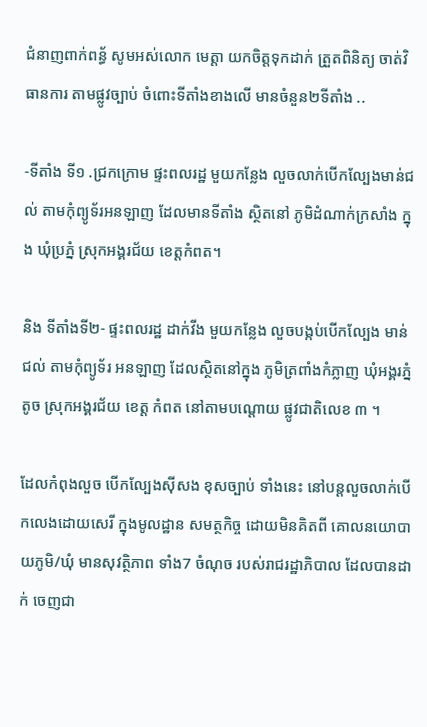ជំនាញពាក់ពន្ធ័ សូមអស់លោក មេត្តា យកចិត្តទុកដាក់ ត្រួតពិនិត្យ ចាត់វិធានការ តាមផ្លូវច្បាប់ ចំពោះទីតាំងខាងលេី មានចំនួន២ទីតាំង ..

-ទីតាំង ទី១ .ជ្រកក្រោម ផ្ទះពលរដ្ឋ មួយកន្លែង លួចលាក់បើកល្បែងមាន់ជល់ តាមកុំព្យូទ័រអនឡាញ ដែលមានទីតាំង ស្ថិតនៅ ភូមិដំណាក់ក្រសាំង ក្នុង ឃុំប្រភ្នំ ស្រុកអង្គរជ័យ ខេត្តកំពត។

និង ទីតាំងទី២- ផ្ទះពលរដ្ឋ ដាក់វីង មួយកន្លែង លួចបង្កប់បើកល្បែង មាន់ជល់ តាមកុំព្យូទ័រ អនឡាញ ដែលស្ថិតនៅក្នុង ភូមិត្រពាំងកំភ្លាញ ឃុំអង្គរភ្នំតូច ស្រុកអង្គរជ័យ ខេត្ត កំពត នៅតាមបណ្តោយ ផ្លូវជាតិលេខ ៣ ។

ដែលកំពុងលួច បេីកល្បែងសុីសង ខុសច្បាប់ ទាំងនេះ នៅបន្តលួចលាក់បេីកលេងដោយសេរី ក្នុងមូលដ្ឋាន សមត្ថកិច្ច ដោយមិនគិតពី គោលនយោបាយភូមិ/ឃុំ មានសុវត្ថិភាព ទាំង7 ចំណុច របស់រាជរដ្ឋាភិបាល ដែលបានដាក់ ចេញជា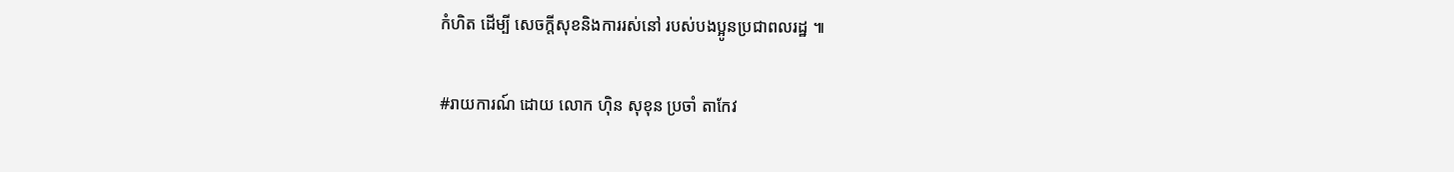កំហិត ដេីម្បី សេចក្តីសុខនិងការរស់នៅ របស់បងប្អូនប្រជាពលរដ្ឋ ៕

#រាយការណ៍ ដោយ លោក ហុិន សុខុន ប្រចាំ តាកែវ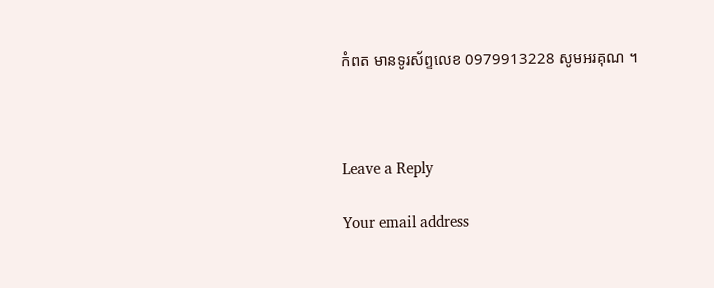កំពត មានទូរស័ព្ទលេខ 0979913228 សូមអរគុណ ។



Leave a Reply

Your email address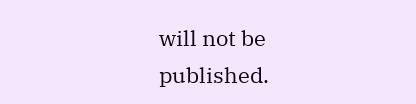will not be published.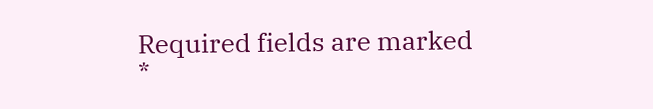Required fields are marked *